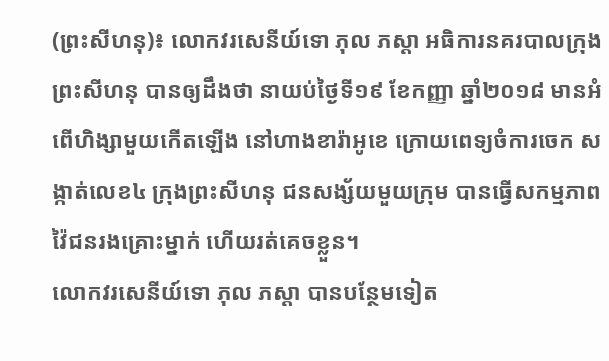(ព្រះសីហនុ)៖ លោកវរសេនីយ៍ទោ ភុល ភស្តា អធិការនគរបាលក្រុងព្រះសីហនុ បានឲ្យដឹងថា នាយប់ថ្ងៃទី១៩ ខែកញ្ញា ឆ្នាំ២០១៨ មានអំពើហិង្សាមួយកើតឡើង នៅហាងខារ៉ាអូខេ ក្រោយពេទ្យចំការចេក សង្កាត់លេខ៤ ក្រុងព្រះសីហនុ ជនសង្ស័យមួយក្រុម បានធ្វើសកម្មភាពវ៉ៃជនរងគ្រោះម្នាក់ ហើយរត់គេចខ្លួន។
លោកវរសេនីយ៍ទោ ភុល ភស្តា បានបន្ថែមទៀត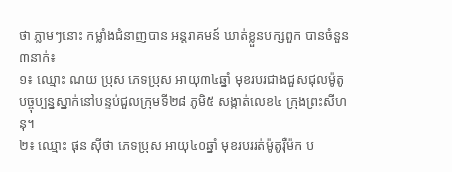ថា ភ្លាមៗនោះ កម្លាំងជំនាញបាន អន្តរាគមន៍ ឃាត់ខ្លួនបក្សពួក បានចំនួន៣នាក់៖
១៖ ឈ្មោះ ណយ ប្រុស ភេទប្រុស អាយុ៣៤ឆ្នាំ មុខរបរជាងជួសជុលម៉ូតូ បច្ចុប្បន្នស្នាក់នៅបន្ទប់ជួលក្រុមទី២៨ ភូមិ៥ សង្កាត់លេខ៤ ក្រុងព្រះសីហនុ។
២៖ ឈ្មោះ ផុន ស៊ីថា ភេទប្រុស អាយុ៤០ឆ្នាំ មុខរបររត់ម៉ូតូរ៉ឺម៉ក ប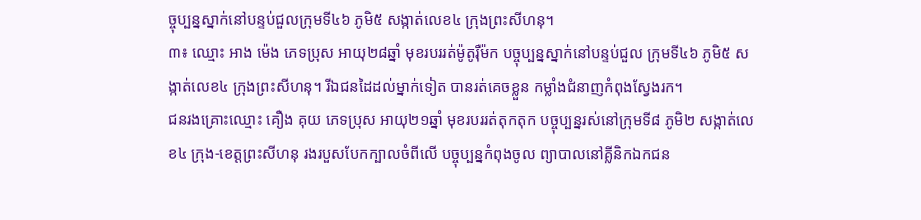ច្ចុប្បន្នស្នាក់នៅបន្ទប់ជួលក្រុមទី៤៦ ភូមិ៥ សង្កាត់លេខ៤ ក្រុងព្រះសីហនុ។
៣៖ ឈ្មោះ អាង ម៉េង ភេទប្រុស អាយុ២៨ឆ្នាំ មុខរបររត់ម៉ូតូរ៉ឺម៉ក បច្ចុប្បន្នស្នាក់នៅបន្ទប់ជួល ក្រុមទី៤៦ ភូមិ៥ សង្កាត់លេខ៤ ក្រុងព្រះសីហនុ។ រីឯជនដៃដល់ម្នាក់ទៀត បានរត់គេចខ្លួន កម្លាំងជំនាញកំពុងស្វែងរក។
ជនរងគ្រោះឈ្មោះ គឿង គុយ ភេទប្រុស អាយុ២១ឆ្នាំ មុខរបររត់តុកតុក បច្ចុប្បន្នរស់នៅក្រុមទី៨ ភូមិ២ សង្កាត់លេខ៤ ក្រុង-ខេត្តព្រះសីហនុ រងរបួសបែកក្បាលចំពីលើ បច្ចុប្បន្នកំពុងចូល ព្យាបាលនៅគ្លីនិកឯកជន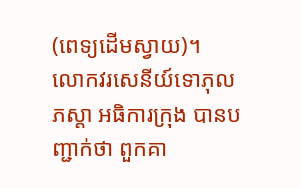(ពេទ្យដើមស្វាយ)។
លោកវរសេនីយ៍ទោភុល ភស្តា អធិការក្រុង បានបញ្ជាក់ថា ពួកគា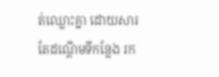ត់ឈ្លោះគ្នា ដោយសារតែដណ្តើមទីកន្លែង រក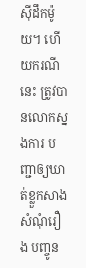ស៊ីដឹកម៉ូយ។ ហើយករណីនេះ ត្រូវបានលោកស្នងការ បញ្ជាឲ្យឃាត់ខ្លួកសាងសំណុំរឿង បញ្ចូន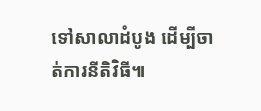ទៅសាលាដំបូង ដើម្បីចាត់ការនីតិវិធី៕